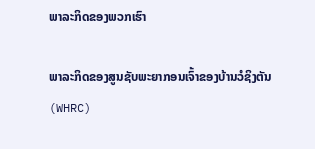ພາລະກິດຂອງພວກເຮົາ

ພາລະກິດຂອງສູນຊັບພະຍາກອນເຈົ້າຂອງບ້ານວໍຊິງຕັນ (WHRC)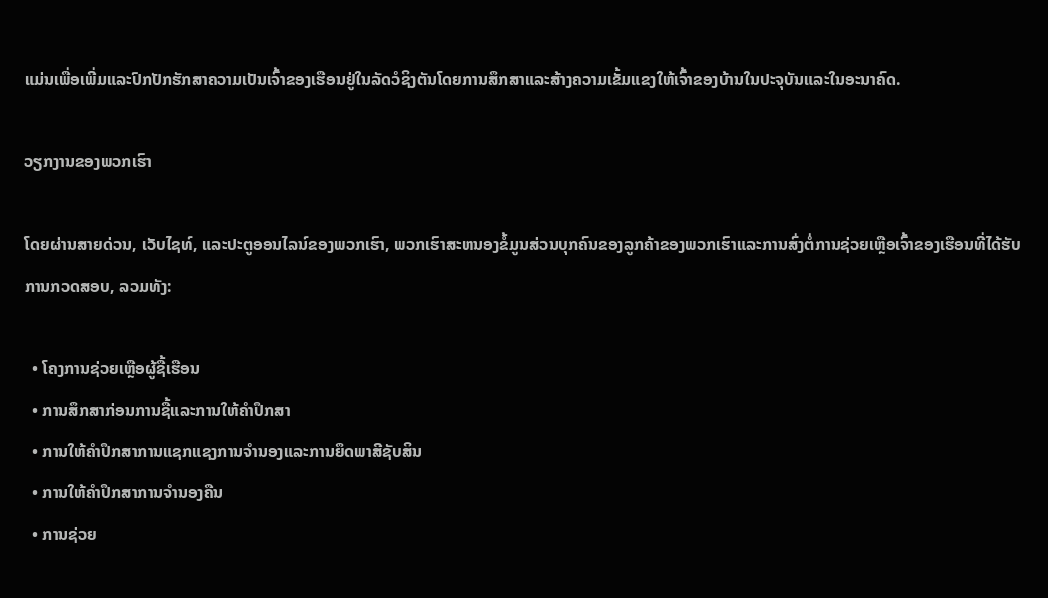ແມ່ນເພື່ອເພີ່ມແລະປົກປັກຮັກສາຄວາມເປັນເຈົ້າຂອງເຮືອນຢູ່ໃນລັດວໍຊິງຕັນໂດຍການສຶກສາແລະສ້າງຄວາມເຂັ້ມແຂງໃຫ້ເຈົ້າຂອງບ້ານໃນປະຈຸບັນແລະໃນອະນາຄົດ.

ວຽກງານຂອງພວກເຮົາ

ໂດຍຜ່ານສາຍດ່ວນ, ເວັບໄຊທ໌, ແລະປະຕູອອນໄລນ໌ຂອງພວກເຮົາ, ພວກເຮົາສະຫນອງຂໍ້ມູນສ່ວນບຸກຄົນຂອງລູກຄ້າຂອງພວກເຮົາແລະການສົ່ງຕໍ່ການຊ່ວຍເຫຼືອເຈົ້າຂອງເຮືອນທີ່ໄດ້ຮັບການກວດສອບ, ລວມທັງ:

  • ໂຄງການຊ່ວຍເຫຼືອຜູ້ຊື້ເຮືອນ
  • ການສຶກສາກ່ອນການຊື້ແລະການໃຫ້ຄໍາປຶກສາ
  • ການໃຫ້ຄໍາປຶກສາການແຊກແຊງການຈໍານອງແລະການຍຶດພາສີຊັບສິນ
  • ການໃຫ້ຄໍາປຶກສາການຈໍານອງຄືນ
  • ການຊ່ວຍ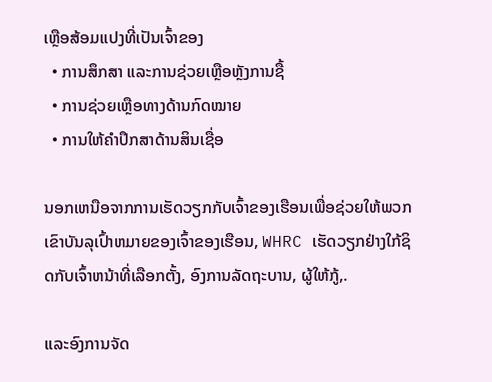ເຫຼືອສ້ອມແປງທີ່ເປັນເຈົ້າຂອງ
  • ການສຶກສາ ແລະການຊ່ວຍເຫຼືອຫຼັງການຊື້
  • ການຊ່ວຍເຫຼືອທາງດ້ານກົດໝາຍ
  • ການໃຫ້ຄໍາປຶກສາດ້ານສິນເຊື່ອ

ນອກເຫນືອຈາກການເຮັດວຽກກັບເຈົ້າຂອງເຮືອນເພື່ອຊ່ວຍໃຫ້ພວກເຂົາບັນລຸເປົ້າຫມາຍຂອງເຈົ້າຂອງເຮືອນ, WHRC ເຮັດວຽກຢ່າງໃກ້ຊິດກັບເຈົ້າຫນ້າທີ່ເລືອກຕັ້ງ, ອົງການລັດຖະບານ, ຜູ້ໃຫ້ກູ້,.

ແລະອົງການຈັດ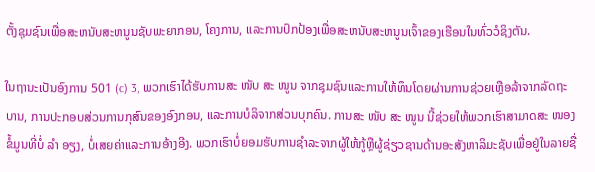ຕັ້ງຊຸມຊົນເພື່ອສະຫນັບສະຫນູນຊັບພະຍາກອນ, ໂຄງການ, ແລະການປົກປ້ອງເພື່ອສະຫນັບສະຫນູນເຈົ້າຂອງເຮືອນໃນທົ່ວວໍຊິງຕັນ.

ໃນຖານະເປັນອົງການ 501 (c) 3, ພວກເຮົາໄດ້ຮັບການສະ ໜັບ ສະ ໜູນ ຈາກຊຸມຊົນແລະການໃຫ້ທຶນໂດຍຜ່ານການຊ່ວຍເຫຼືອລ້າຈາກລັດຖະບານ, ການປະກອບສ່ວນການກຸສົນຂອງອົງກອນ, ແລະການບໍລິຈາກສ່ວນບຸກຄົນ. ການສະ ໜັບ ສະ ໜູນ ນີ້ຊ່ວຍໃຫ້ພວກເຮົາສາມາດສະ ໜອງ ຂໍ້ມູນທີ່ບໍ່ ລຳ ອຽງ, ບໍ່ເສຍຄ່າແລະການອ້າງອີງ. ພວກເຮົາບໍ່ຍອມຮັບການຊໍາລະຈາກຜູ້ໃຫ້ກູ້ຫຼືຜູ້ຊ່ຽວຊານດ້ານອະສັງຫາລິມະຊັບເພື່ອຢູ່ໃນລາຍຊື່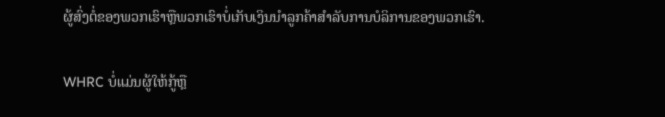ຜູ້ສົ່ງຕໍ່ຂອງພວກເຮົາຫຼືພວກເຮົາບໍ່ເກັບເງິນນໍາລູກຄ້າສໍາລັບການບໍລິການຂອງພວກເຮົາ.

WHRC ບໍ່ແມ່ນຜູ້ໃຫ້ກູ້ຫຼື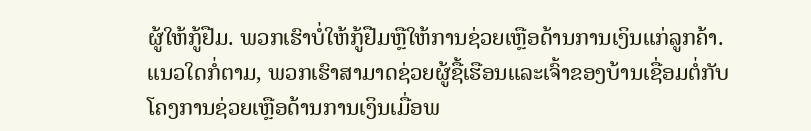ຜູ້ໃຫ້ກູ້ຢືມ. ພວກເຮົາບໍ່ໃຫ້ກູ້ຢືມຫຼືໃຫ້ການຊ່ວຍເຫຼືອດ້ານການເງິນແກ່ລູກຄ້າ. ແນວໃດກໍ່ຕາມ, ພວກເຮົາສາມາດຊ່ວຍຜູ້ຊື້ເຮືອນແລະເຈົ້າຂອງບ້ານເຊື່ອມຕໍ່ກັບໂຄງການຊ່ວຍເຫຼືອດ້ານການເງິນເມື່ອພ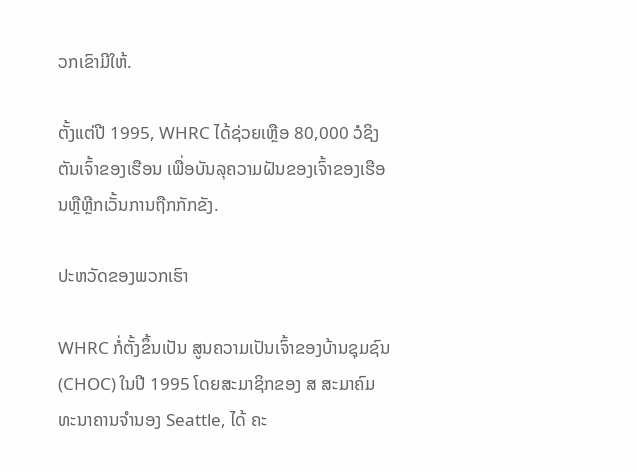ວກເຂົາມີໃຫ້.

ຕັ້ງແຕ່ປີ 1995, WHRC ໄດ້ຊ່ວຍເຫຼືອ 80,000 ວໍຊິງຕັນເຈົ້າຂອງເຮືອນ ເພື່ອບັນລຸຄວາມຝັນຂອງເຈົ້າຂອງເຮືອນຫຼືຫຼີກເວັ້ນການຖືກກັກຂັງ.

ປະຫວັດຂອງພວກເຮົາ

WHRC ກໍ່ຕັ້ງຂຶ້ນເປັນ ສູນຄວາມເປັນເຈົ້າຂອງບ້ານຊຸມຊົນ (CHOC) ໃນປີ 1995 ໂດຍສະມາຊິກຂອງ ສ ສະມາຄົມທະນາຄານຈໍານອງ Seattle, ໄດ້ ຄະ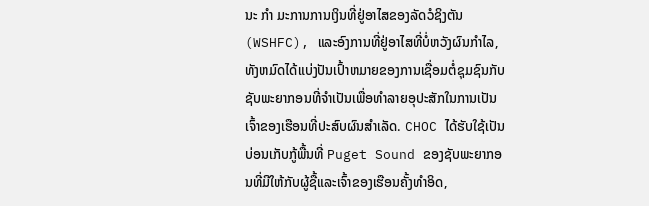ນະ ກຳ ມະການການເງິນທີ່ຢູ່ອາໄສຂອງລັດວໍຊິງຕັນ (WSHFC), ແລະອົງການທີ່ຢູ່ອາໄສທີ່ບໍ່ຫວັງຜົນກໍາໄລ, ທັງຫມົດໄດ້ແບ່ງປັນເປົ້າຫມາຍຂອງການເຊື່ອມຕໍ່ຊຸມຊົນກັບຊັບພະຍາກອນທີ່ຈໍາເປັນເພື່ອທໍາລາຍອຸປະສັກໃນການເປັນເຈົ້າຂອງເຮືອນທີ່ປະສົບຜົນສໍາເລັດ. CHOC ໄດ້ຮັບໃຊ້ເປັນບ່ອນເກັບກູ້ພື້ນທີ່ Puget Sound ຂອງຊັບພະຍາກອນທີ່ມີໃຫ້ກັບຜູ້ຊື້ແລະເຈົ້າຂອງເຮືອນຄັ້ງທໍາອິດ,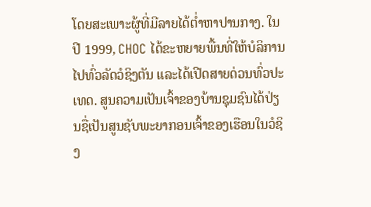ໂດຍສະເພາະຜູ້ທີ່ມີລາຍໄດ້ຕ່ຳຫາປານກາງ. ໃນປີ 1999, CHOC ໄດ້ຂະຫຍາຍພື້ນທີ່ໃຫ້ບໍລິການໄປທົ່ວລັດວໍຊິງຕັນ ແລະໄດ້ເປີດສາຍດ່ວນທົ່ວປະເທດ. ສູນຄວາມເປັນເຈົ້າຂອງບ້ານຊຸມຊົນໄດ້ປ່ຽນຊື່ເປັນສູນຊັບພະຍາກອນເຈົ້າຂອງເຮືອນໃນວໍຊິງ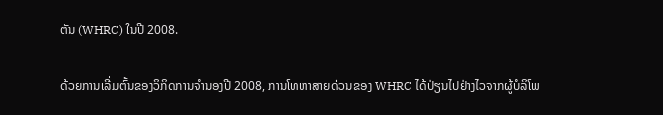ຕັນ (WHRC) ໃນປີ 2008.

ດ້ວຍການເລີ່ມຕົ້ນຂອງວິກິດການຈໍານອງປີ 2008, ການໂທຫາສາຍດ່ວນຂອງ WHRC ໄດ້ປ່ຽນໄປຢ່າງໄວຈາກຜູ້ບໍລິໂພ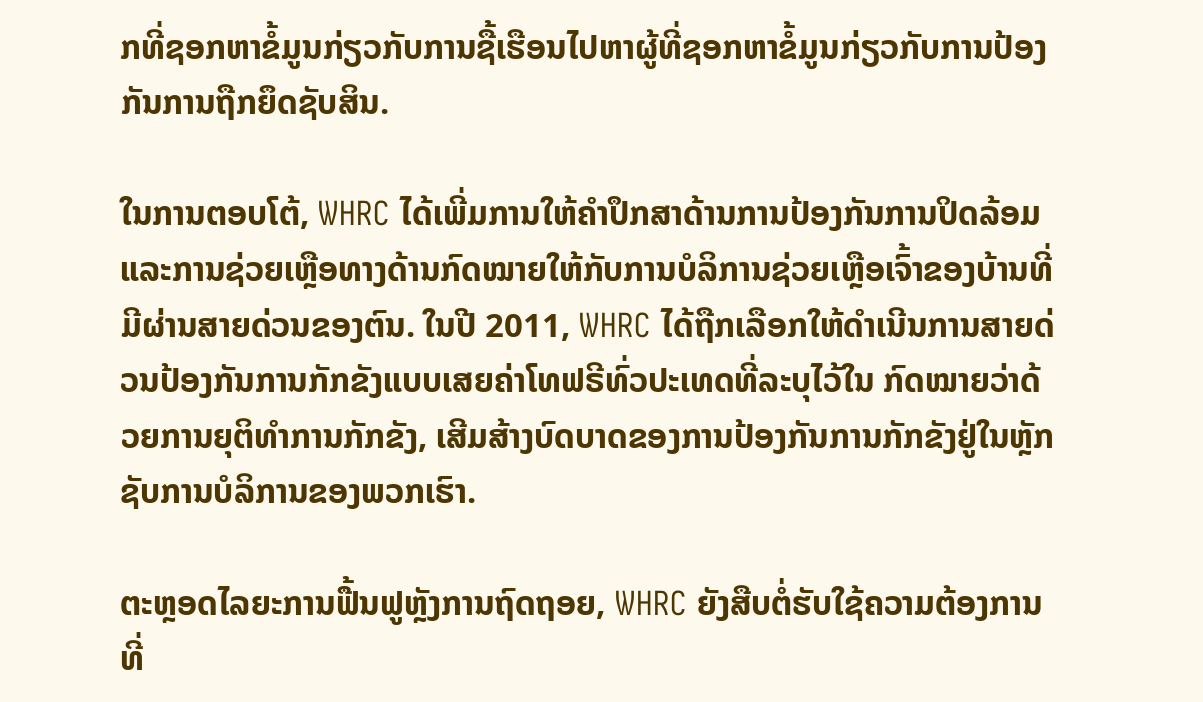ກທີ່ຊອກຫາຂໍ້ມູນກ່ຽວກັບການຊື້ເຮືອນໄປຫາຜູ້ທີ່ຊອກຫາຂໍ້ມູນກ່ຽວກັບການປ້ອງກັນການຖືກຍຶດຊັບສິນ.

ໃນການຕອບໂຕ້, WHRC ໄດ້ເພີ່ມການໃຫ້ຄໍາປຶກສາດ້ານການປ້ອງກັນການປິດລ້ອມ ແລະການຊ່ວຍເຫຼືອທາງດ້ານກົດໝາຍໃຫ້ກັບການບໍລິການຊ່ວຍເຫຼືອເຈົ້າຂອງບ້ານທີ່ມີຜ່ານສາຍດ່ວນຂອງຕົນ. ໃນປີ 2011, WHRC ໄດ້ຖືກເລືອກໃຫ້ດໍາເນີນການສາຍດ່ວນປ້ອງກັນການກັກຂັງແບບເສຍຄ່າໂທຟຣີທົ່ວປະເທດທີ່ລະບຸໄວ້ໃນ ກົດໝາຍວ່າດ້ວຍການຍຸຕິທຳການກັກຂັງ, ເສີມສ້າງບົດບາດຂອງການປ້ອງກັນການກັກຂັງຢູ່ໃນຫຼັກຊັບການບໍລິການຂອງພວກເຮົາ.

ຕະຫຼອດໄລຍະການຟື້ນຟູຫຼັງການຖົດຖອຍ, WHRC ຍັງສືບຕໍ່ຮັບໃຊ້ຄວາມຕ້ອງການທີ່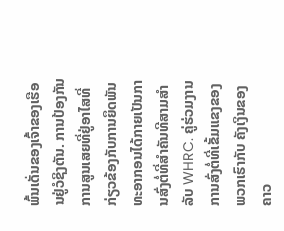ພົ້ນເດັ່ນຂອງເຈົ້າຂອງເຮືອນຢູ່ວໍຊິງຕັນ. ການປ້ອງກັນການສູນເສຍທີ່ຢູ່ອາໄສທີ່ກ່ຽວຂ້ອງກັບການຍຶດພັນທະອາກອນໄດ້ກາຍເປັນການສົ່ງຕໍ່ທີ່ສໍາຄັນທີສາມສໍາລັບ WHRC. ຄູ່ຮ່ວມງານການສົ່ງຕໍ່ທີ່ເຂັ້ມແຂງຂອງພວກເຮົາກັບ ຄັງເງິນຂອງຄາວ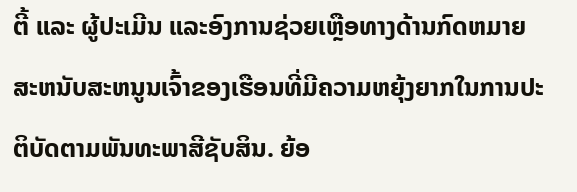ຕີ້ ແລະ ຜູ້ປະເມີນ ແລະອົງການຊ່ວຍເຫຼືອທາງດ້ານກົດຫມາຍສະຫນັບສະຫນູນເຈົ້າຂອງເຮືອນທີ່ມີຄວາມຫຍຸ້ງຍາກໃນການປະຕິບັດຕາມພັນທະພາສີຊັບສິນ. ຍ້ອ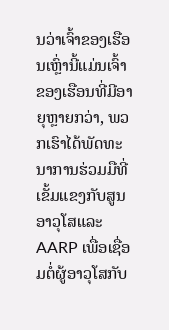ນວ່າເຈົ້າຂອງເຮືອນເຫຼົ່ານີ້ແມ່ນເຈົ້າຂອງເຮືອນທີ່ມີອາຍຸຫຼາຍກວ່າ, ພວກເຮົາໄດ້ພັດທະນາການຮ່ວມມືທີ່ເຂັ້ມແຂງກັບສູນອາວຸໂສແລະ AARP ເພື່ອເຊື່ອມຕໍ່ຜູ້ອາວຸໂສກັບ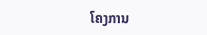ໂຄງການ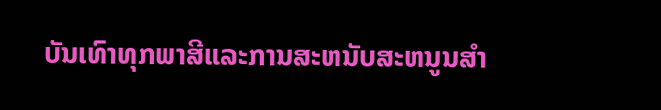ບັນເທົາທຸກພາສີແລະການສະຫນັບສະຫນູນສໍາ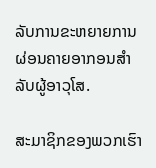ລັບການຂະຫຍາຍການຜ່ອນຄາຍອາກອນສໍາລັບຜູ້ອາວຸໂສ.

ສະມາຊິກຂອງພວກເຮົາ